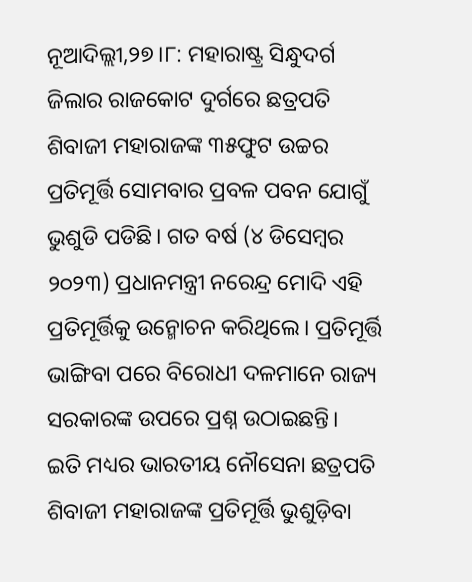ନୂଆଦିଲ୍ଲୀ,୨୭।୮: ମହାରାଷ୍ଟ୍ର ସିନ୍ଧୁଦର୍ଗ ଜିଲାର ରାଜକୋଟ ଦୁର୍ଗରେ ଛତ୍ରପତି ଶିବାଜୀ ମହାରାଜଙ୍କ ୩୫ଫୁଟ ଉଚ୍ଚର ପ୍ରତିମୂର୍ତ୍ତି ସୋମବାର ପ୍ରବଳ ପବନ ଯୋଗୁଁ ଭୁଶୁଡି ପଡିଛି। ଗତ ବର୍ଷ (୪ ଡିସେମ୍ବର ୨୦୨୩) ପ୍ରଧାନମନ୍ତ୍ରୀ ନରେନ୍ଦ୍ର ମୋଦି ଏହି ପ୍ରତିମୂର୍ତ୍ତିକୁ ଉନ୍ମୋଚନ କରିଥିଲେ। ପ୍ରତିମୂର୍ତ୍ତି ଭାଙ୍ଗିବା ପରେ ବିରୋଧୀ ଦଳମାନେ ରାଜ୍ୟ ସରକାରଙ୍କ ଉପରେ ପ୍ରଶ୍ନ ଉଠାଇଛନ୍ତି।
ଇତି ମଧ୍ୟର ଭାରତୀୟ ନୌସେନା ଛତ୍ରପତି ଶିବାଜୀ ମହାରାଜଙ୍କ ପ୍ରତିମୂର୍ତ୍ତି ଭୁଶୁଡ଼ିବା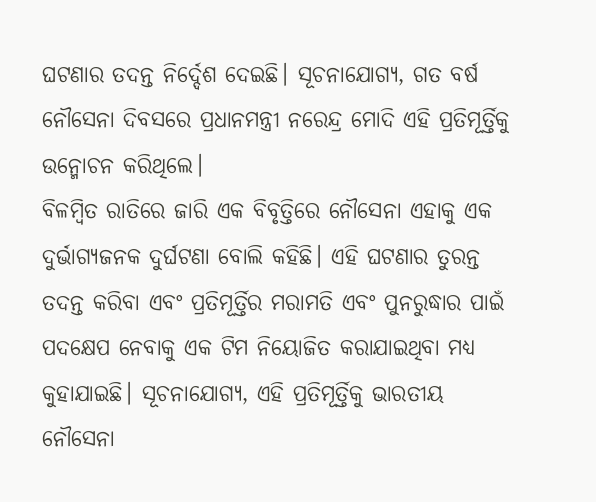ଘଟଣାର ତଦନ୍ତ ନିର୍ଦ୍ଦେଶ ଦେଇଛି। ସୂଚନାଯୋଗ୍ୟ, ଗତ ବର୍ଷ ନୌସେନା ଦିବସରେ ପ୍ରଧାନମନ୍ତ୍ରୀ ନରେନ୍ଦ୍ର ମୋଦି ଏହି ପ୍ରତିମୂର୍ତ୍ତିକୁ ଉନ୍ମୋଚନ କରିଥିଲେ।
ବିଳମ୍ବିତ ରାତିରେ ଜାରି ଏକ ବିବୃତ୍ତିରେ ନୌସେନା ଏହାକୁ ଏକ ଦୁର୍ଭାଗ୍ୟଜନକ ଦୁର୍ଘଟଣା ବୋଲି କହିଛି। ଏହି ଘଟଣାର ତୁରନ୍ତ ତଦନ୍ତ କରିବା ଏବଂ ପ୍ରତିମୂର୍ତ୍ତିର ମରାମତି ଏବଂ ପୁନରୁଦ୍ଧାର ପାଇଁ ପଦକ୍ଷେପ ନେବାକୁ ଏକ ଟିମ ନିୟୋଜିତ କରାଯାଇଥିବା ମଧ୍ୟ କୁହାଯାଇଛି। ସୂଚନାଯୋଗ୍ୟ, ଏହି ପ୍ରତିମୂର୍ତ୍ତିକୁ ଭାରତୀୟ ନୌସେନା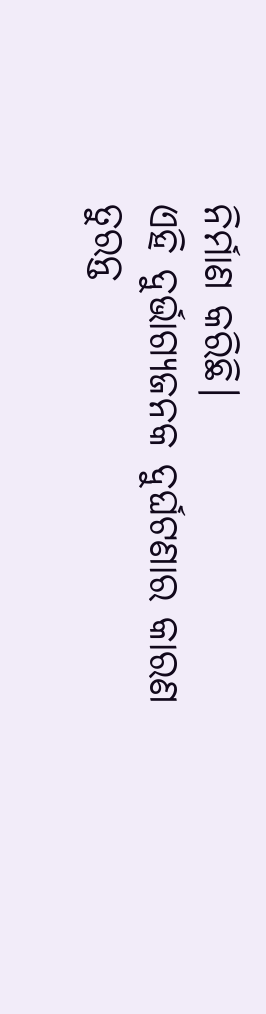ନିର୍ମାଣ କରିଛି।
ଏହି ଦୁର୍ଭାଗ୍ୟଜନକ ଦୁର୍ଘଟଣାର କାରଣ ତୁରନ୍ତ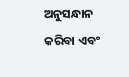ଅନୁସନ୍ଧାନ କରିବା ଏବଂ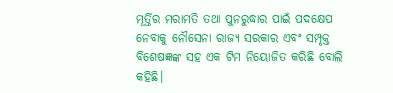ମୂର୍ତ୍ତିର ମରାମତି ତଥା ପୁନରୁଦ୍ଧାର ପାଇଁ ପଦକ୍ଷେପ ନେବାକୁ ନୌସେନା ରାଜ୍ୟ ସରକାର ଏବଂ ସମ୍ପୃକ୍ତ ବିଶେଷଜ୍ଞଙ୍କ ସହ ଏକ ଟିମ ନିୟୋଜିତ କରିଛି ବୋଲି କହିଛି।